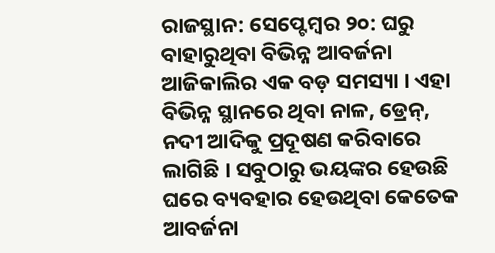ରାଜସ୍ଥାନ: ସେପ୍ଟେମ୍ବର ୨୦: ଘରୁ ବାହାରୁଥିବା ବିଭିନ୍ନ ଆବର୍ଜନା ଆଜିକାଲିର ଏକ ବଡ଼ ସମସ୍ୟା । ଏହା ବିଭିନ୍ନ ସ୍ଥାନରେ ଥିବା ନାଳ, ଡ୍ରେନ୍, ନଦୀ ଆଦିକୁ ପ୍ରଦୂଷଣ କରିବାରେ ଲାଗିଛି । ସବୁଠାରୁ ଭୟଙ୍କର ହେଉଛି ଘରେ ବ୍ୟବହାର ହେଉଥିବା କେତେକ ଆବର୍ଜନା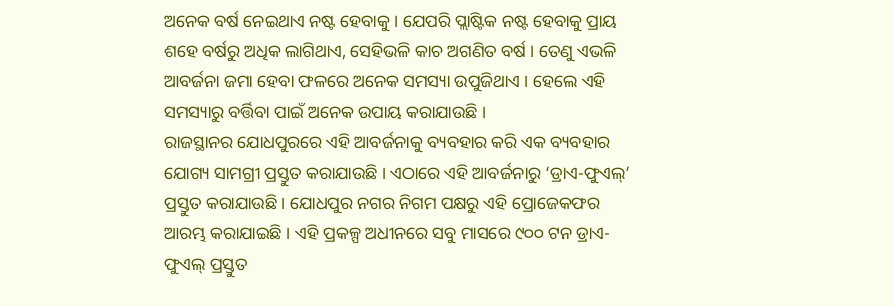ଅନେକ ବର୍ଷ ନେଇଥାଏ ନଷ୍ଟ ହେବାକୁ । ଯେପରି ପ୍ଲାଷ୍ଟିକ ନଷ୍ଟ ହେବାକୁ ପ୍ରାୟ ଶହେ ବର୍ଷରୁ ଅଧିକ ଲାଗିଥାଏ, ସେହିଭଳି କାଚ ଅଗଣିତ ବର୍ଷ । ତେଣୁ ଏଭଳି ଆବର୍ଜନା ଜମା ହେବା ଫଳରେ ଅନେକ ସମସ୍ୟା ଉପୁଜିଥାଏ । ହେଲେ ଏହି ସମସ୍ୟାରୁ ବର୍ତ୍ତିବା ପାଇଁ ଅନେକ ଉପାୟ କରାଯାଉଛି ।
ରାଜସ୍ଥାନର ଯୋଧପୁରରେ ଏହି ଆବର୍ଜନାକୁ ବ୍ୟବହାର କରି ଏକ ବ୍ୟବହାର ଯୋଗ୍ୟ ସାମଗ୍ରୀ ପ୍ରସ୍ତୁତ କରାଯାଉଛି । ଏଠାରେ ଏହି ଆବର୍ଜନାରୁ ‘ଡ୍ରାଏ-ଫୁଏଲ୍’ ପ୍ରସ୍ତୁତ କରାଯାଉଛି । ଯୋଧପୁର ନଗର ନିଗମ ପକ୍ଷରୁ ଏହି ପ୍ରୋଜେକଫର ଆରମ୍ଭ କରାଯାଇଛି । ଏହି ପ୍ରକଳ୍ପ ଅଧୀନରେ ସବୁ ମାସରେ ୯୦୦ ଟନ ଡ୍ରାଏ-ଫୁଏଲ୍ ପ୍ରସ୍ତୁତ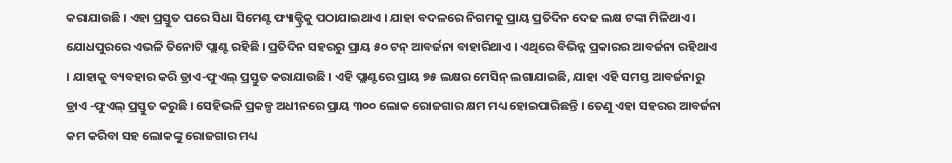କରାଯାଉଛି । ଏହା ପ୍ରସ୍ତୁତ ପରେ ସିଧା ସିମେଣ୍ଟ ଫ୍ୟାକ୍ଟ୍ରିକୁ ପଠାଯାଇଥାଏ । ଯାହା ବଦଳରେ ନିଗମକୁ ପ୍ରାୟ ପ୍ରତିଦିନ ଦେଢ ଲକ୍ଷ ଟଙ୍କା ମିଳିଥାଏ । ଯୋଧପୁରରେ ଏଭଳି ତିନୋଟି ପ୍ଲାଣ୍ଟ ରହିଛି । ପ୍ରତିଦିନ ସହରରୁ ପ୍ରାୟ ୫୦ ଟନ୍ ଆବର୍ଜନା ବାହାରିଥାଏ । ଏଥିରେ ବିଭିନ୍ନ ପ୍ରକାରର ଆବର୍ଜନା ରହିଥାଏ । ଯାହାକୁ ବ୍ୟବହାର କରି ଡ୍ରାଏ-ଫୁଏଲ୍ ପ୍ରସ୍ତୁତ କରାଯାଉଛି । ଏହି ପ୍ଲାଣ୍ଟରେ ପ୍ରାୟ ୭୫ ଲକ୍ଷର ମେସିନ୍ ଲଗାଯାଇଛି, ଯାହା ଏହି ସମସ୍ତ ଆବର୍ଜନାରୁ ଡ୍ରାଏ -ଫୁଏଲ୍ ପ୍ରସ୍ତୁତ କରୁଛି । ସେହିଭଳି ପ୍ରକଳ୍ପ ଅଧୀନରେ ପ୍ରାୟ ୩୦୦ ଲୋକ ରୋଜଗାର କ୍ଷମ ମଧ୍ୟ ହୋଇପାରିଛନ୍ତି । ତେଣୁ ଏହା ସହରର ଆବର୍ଜନା କମ କରିବା ସହ ଲୋକଙ୍କୁ ରୋଜଗାର ମଧ୍ୟ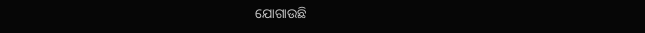ଯୋଗାଉଛି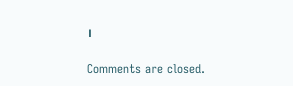।

Comments are closed.